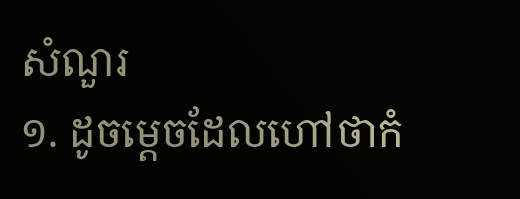សំណួរ
១. ដូចម្តេចដែលហៅថាកំ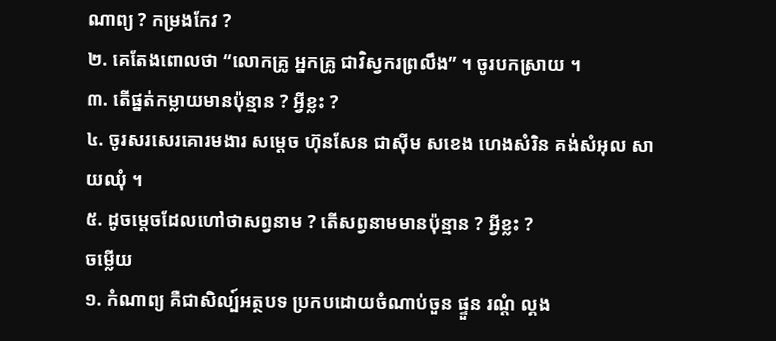ណាព្យ ? កម្រងកែវ ?
២. គេតែងពោលថា “លោកគ្រូ អ្នកគ្រូ ជាវិស្វករព្រលឹង” ។ ចូរបកស្រាយ ។
៣. តើផ្នត់កម្លាយមានប៉ុន្មាន ? អ្វីខ្លះ ?
៤. ចូរសរសេរគោរមងារ សម្តេច ហ៊ុនសែន ជាស៊ីម សខេង ហេងសំរិន គង់សំអុល សាយឈុំ ។
៥. ដូចម្តេចដែលហៅថាសព្វនាម ? តើសព្វនាមមានប៉ុន្មាន ? អ្វីខ្លះ ?
ចម្លើយ
១. កំណាព្យ គឺជាសិល្ប៍អត្ថបទ ប្រកបដោយចំណាប់ចួន ផ្ទួន រណ្តំ ល្គង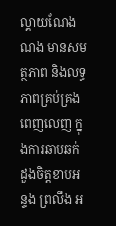ល្គាយណែងណង មានសមត្ថភាព និងលទ្ធភាពគ្រប់គ្រង ពេញលេញ ក្នុងការឆាបឆក់ដួងចិត្តខាបអន្ទង ព្រលឹង អ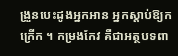ង្រួនបេះដូងអ្នកអាន អ្នកស្តាប់ឱ្យកក្រើក ។ កម្រងកែវ គឺជាអត្ថបទពា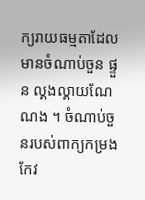ក្យរាយធម្មតាដែលមានចំណាប់ចួន ផ្ទួន ល្គងល្គាយណែណង ។ ចំណាប់ចួនរបស់ពាក្យកម្រងកែវ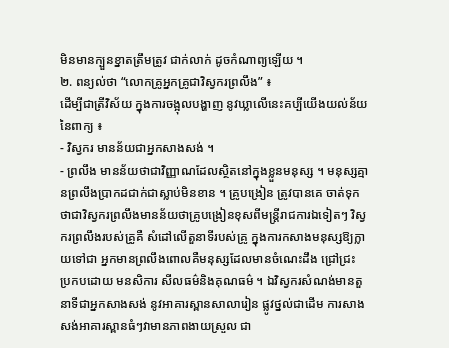មិនមានក្បួនខ្នាតត្រឹមត្រូវ ជាក់លាក់ ដូចកំណាព្យឡើយ ។
២. ពន្យល់ថា “លោកគ្រូអ្នកគ្រូជាវិស្វករព្រលឹង” ៖
ដើម្បីជាត្រីវិស័យ ក្នុងការចង្អុលបង្ហាញ នូវឃ្លាលើនេះគប្បីយើងយល់ន័យនៃពាក្យ ៖
- វិស្វករ មានន័យជាអ្នកសាងសង់ ។
- ព្រលឹង មានន័យថាជាវិញ្ញាណដែលស្ថិតនៅក្នុងខ្លួនមនុស្ស ។ មនុស្សគ្មានព្រលឹងប្រាកដជាក់ជាស្លាប់មិនខាន ។ គ្រូបង្រៀន ត្រូវបានគេ ចាត់ទុកថាជាវិស្វករព្រលឹងមានន័យថាគ្រូបង្រៀនខុសពីមន្រ្តីរាជការឯទៀតៗ វិស្វករព្រលឹងរបស់គ្រូគឺ សំដៅលើតួនាទីរបស់គ្រូ ក្នុងការកសាងមនុស្សឱ្យក្លាយទៅជា អ្នកមានព្រលឹងពោលគឺមនុស្សដែលមានចំណេះដឹង ជ្រៅជ្រះ ប្រកបដោយ មនសិការ សីលធម៌និងគុណធម៌ ។ ឯវិស្វករសំណង់មានតួនាទីជាអ្នកសាងសង់ នូវអាគារស្ពានសាលារៀន ផ្លូវថ្នល់ជាដើម ការសាងសង់អាគារស្ពានធំៗវាមានភាពងាយស្រួល ជា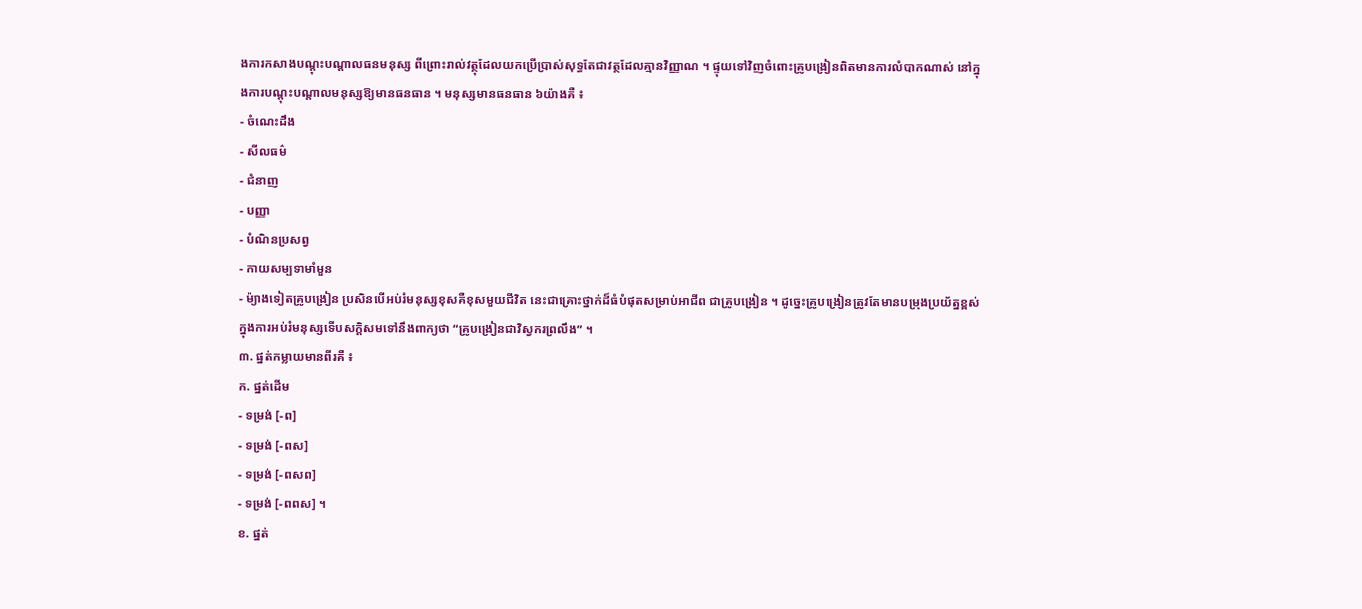ងការកសាងបណ្តុះបណ្តាលធនមនុស្ស ពីព្រោះរាល់វត្ថុដែលយកប្រើប្រាស់សុទ្ធតែជាវត្ថដែលគ្មានវិញ្ញាណ ។ ផ្ទុយទៅវិញចំពោះគ្រូបង្រៀនពិតមានការលំបាកណាស់ នៅក្នុងការបណ្តុះបណ្តាលមនុស្សឱ្យមានធនធាន ។ មនុស្សមានធនធាន ៦យ៉ាងគឺ ៖
- ចំណេះដឹង
- សីលធម៌
- ជំនាញ
- បញ្ញា
- បំណិនប្រសព្វ
- កាយសម្បទាមាំមួន
- ម៉្យាងទៀតគ្រូបង្រៀន ប្រសិនបើអប់រំមនុស្សខុសគឺខុសមួយជីវិត នេះជាគ្រោះថ្នាក់ដ៏ធំបំផុតសម្រាប់អាជីព ជាគ្រូបង្រៀន ។ ដូច្នេះគ្រូបង្រៀនត្រូវតែមានបម្រុងប្រយ័ត្នខ្ពស់ក្នុងការអប់រំមនុស្សទើបសក្តិសមទៅនឹងពាក្យថា “គ្រូបង្រៀនជាវិស្វករព្រលឹង” ។
៣. ផ្នត់កម្លាយមានពីរគឺ ៖
ក. ផ្នត់ដើម
- ទម្រង់ [-ព]
- ទម្រង់ [-ពស]
- ទម្រង់ [-ពសព]
- ទម្រង់ [-ពពស] ។
ខ. ផ្នត់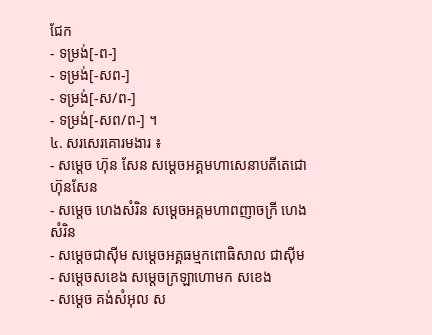ជែក
- ទម្រង់[-ព-]
- ទម្រង់[-សព-]
- ទម្រង់[-ស/ព-]
- ទម្រង់[-សព/ព-] ។
៤. សរសេរគោរមងារ ៖
- សម្តេច ហ៊ុន សែន សម្តេចអគ្គមហាសេនាបតីតេជោ ហ៊ុនសែន
- សម្តេច ហេងសំរិន សម្តេចអគ្គមហាពញាចក្រី ហេងសំរិន
- សម្តេចជាស៊ីម សម្តេចអគ្គធម្មកពោធិសាល ជាស៊ីម
- សម្តេចសខេង សម្តេចក្រឡាហោមក សខេង
- សម្តេច គង់សំអុល ស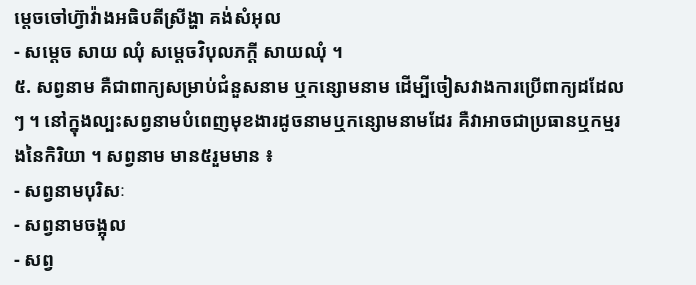ម្តេចចៅហ៊្វាវ៉ាងអធិបតីស្រីង្ហា គង់សំអុល
- សម្តេច សាយ ឈុំ សម្តេចវិបុលភក្តី សាយឈុំ ។
៥. សព្វនាម គឺជាពាក្យសម្រាប់ជំនួសនាម ឬកន្សោមនាម ដើម្បីចៀសវាងការប្រើពាក្យដដែលៗ ។ នៅក្នុងល្បះសព្វនាមបំពេញមុខងារដូចនាមឬកន្សោមនាមដែរ គឺវាអាចជាប្រធានឬកម្មរងនៃកិរិយា ។ សព្វនាម មាន៥រួមមាន ៖
- សព្វនាមបុរិសៈ
- សព្វនាមចង្អុល
- សព្វ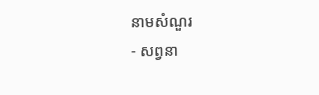នាមសំណួរ
- សព្វនា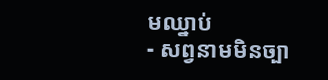មឈ្នាប់
- សព្វនាមមិនច្បា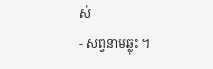ស់
- សព្វនាមឆ្លុះ ។